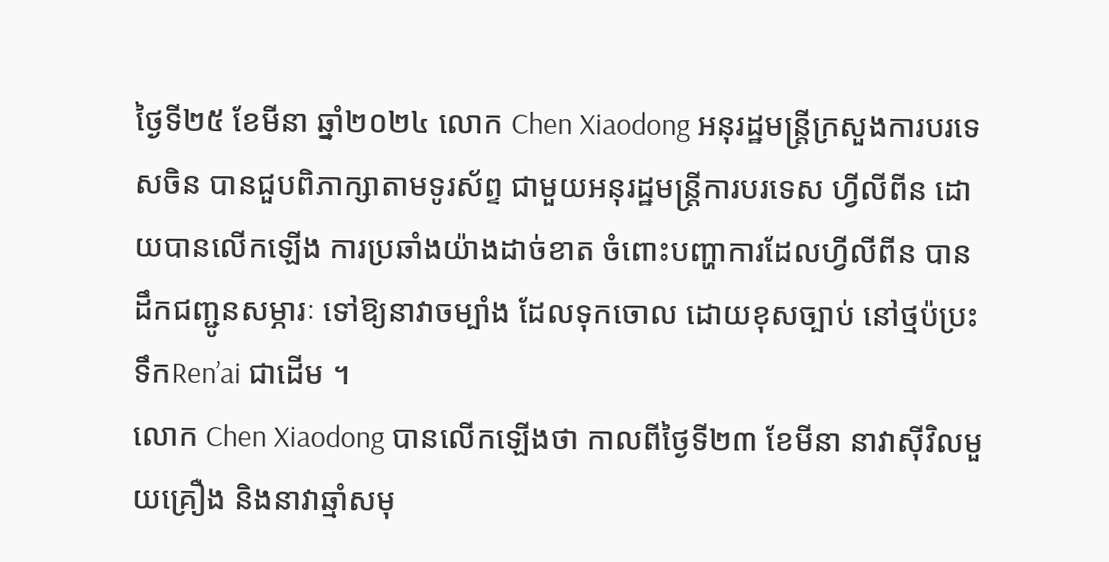ថ្ងៃទី២៥ ខែមីនា ឆ្នាំ២០២៤ លោក Chen Xiaodong អនុរដ្ឋមន្ត្រីក្រសួងការបរទេសចិន បានជួបពិភាក្សាតាមទូរស័ព្ទ ជាមួយអនុរដ្ឋមន្ត្រីការបរទេស ហ្វីលីពីន ដោយបានលើកឡើង ការប្រឆាំងយ៉ាងដាច់ខាត ចំពោះបញ្ហាការដែលហ្វីលីពីន បានដឹកជញ្ជូនសម្ភារៈ ទៅឱ្យនាវាចម្បាំង ដែលទុកចោល ដោយខុសច្បាប់ នៅថ្មប៉ប្រះទឹកRen’ai ជាដើម ។
លោក Chen Xiaodong បានលើកឡើងថា កាលពីថ្ងៃទី២៣ ខែមីនា នាវាស៊ីវិលមួយគ្រឿង និងនាវាឆ្មាំសមុ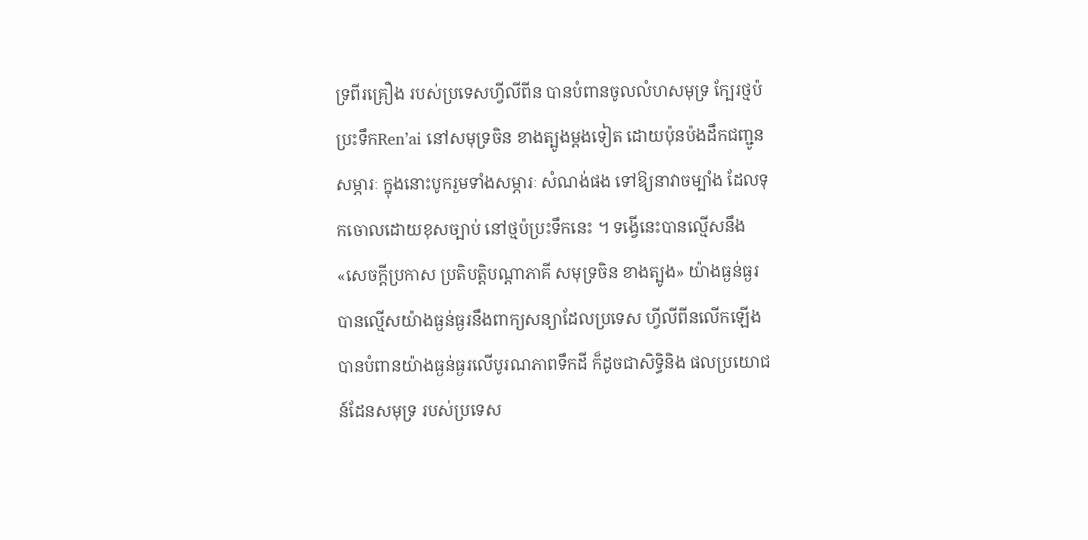ទ្រពីរគ្រឿង របស់ប្រទេសហ្វីលីពីន បានបំពានចូលលំហសមុទ្រ ក្បែរថ្មប៉ប្រះទឹកRen’ai នៅសមុទ្រចិន ខាងត្បូងម្តងទៀត ដោយប៉ុនប៉ងដឹកជញ្ជូនសម្ភារៈ ក្នុងនោះបូករួមទាំងសម្ភារៈ សំណង់ផង ទៅឱ្យនាវាចម្បាំង ដែលទុកចោលដោយខុសច្បាប់ នៅថ្មប៉ប្រះទឹកនេះ ។ ទង្វើនេះបានល្មើសនឹង «សេចក្តីប្រកាស ប្រតិបត្តិបណ្តាភាគី សមុទ្រចិន ខាងត្បូង» យ៉ាងធ្ងន់ធ្ងរ បានល្មើសយ៉ាងធ្ងន់ធ្ងរនឹងពាក្យសន្យាដែលប្រទេស ហ្វីលីពីនលើកឡើង បានបំពានយ៉ាងធ្ងន់ធ្ងរលើបូរណភាពទឹកដី ក៏ដូចជាសិទ្ធិនិង ផលប្រយោជន៍ដែនសមុទ្រ របស់ប្រទេស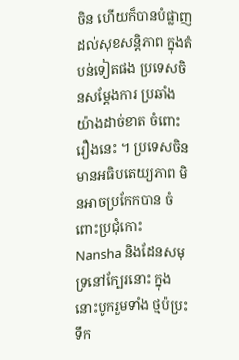ចិន ហើយក៏បានបំផ្លាញ ដល់សុខសន្តិភាព ក្នុងតំបន់ទៀតផង ប្រទេសចិនសម្តែងការ ប្រឆាំងយ៉ាងដាច់ខាត ចំពោះរឿងនេះ ។ ប្រទេសចិនមានអធិបតេយ្យភាព មិនអាចប្រកែកបាន ចំពោះប្រជុំកោះ Nansha និងដែនសមុទ្រនៅក្បែរនោះ ក្នុងនោះបូករួមទាំង ថ្មប៉ប្រះទឹក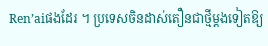Ren’aiផងដែរ ។ ប្រទេសចិនដាស់តឿនជាថ្មីម្តងទៀតឱ្យ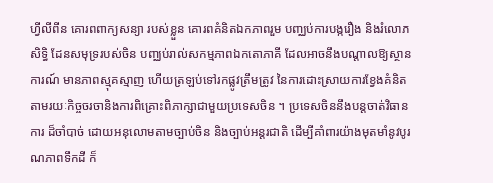ហ្វីលីពីន គោរពពាក្យសន្យា របស់ខ្លួន គោរពគំនិតឯកភាពរួម បញ្ឈប់ការបង្ករឿង និងរំលោភសិទ្ធិ ដែនសមុទ្ររបស់ចិន បញ្ឈប់រាល់សកម្មភាពឯកតោភាគី ដែលអាចនឹងបណ្តាលឱ្យស្ថានការណ៍ មានភាពស្មុគស្មាញ ហើយត្រឡប់ទៅរកផ្លូវត្រឹមត្រូវ នៃការដោះស្រាយការខ្វែងគំនិត តាមរយៈកិច្ចចរចានិងការពិគ្រោះពិភាក្សាជាមួយប្រទេសចិន ។ ប្រទេសចិននឹងបន្តចាត់វិធានការ ដ៏ចាំបាច់ ដោយអនុលោមតាមច្បាប់ចិន និងច្បាប់អន្តរជាតិ ដើម្បីគាំពារយ៉ាងមុតមាំនូវបូរណភាពទឹកដី ក៏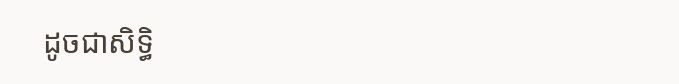ដូចជាសិទ្ធិ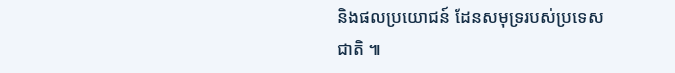និងផលប្រយោជន៍ ដែនសមុទ្ររបស់ប្រទេសជាតិ ៕